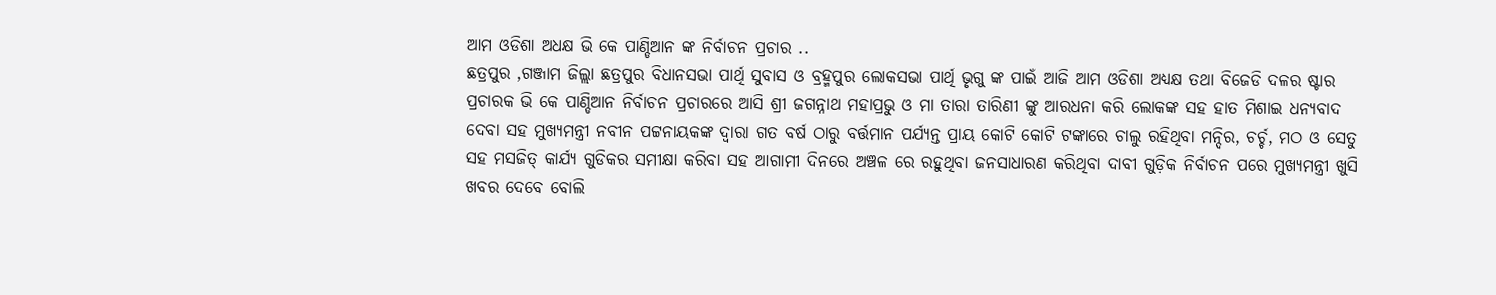ଆମ ଓଡିଶା ଅଧକ୍ଷ ଭି କେ ପାଣ୍ଡିଆନ ଙ୍କ ନିର୍ବାଚନ ପ୍ରଚାର ..
ଛତ୍ରପୁର ,ଗଞ୍ଜାମ ଜିଲ୍ଲା ଛତ୍ରପୁର ବିଧାନସଭା ପାର୍ଥି ସୁବାସ ଓ ବ୍ରହ୍ମପୁର ଲୋକସଭା ପାର୍ଥି ଭୃଗୁ ଙ୍କ ପାଇଁ ଆଜି ଆମ ଓଡିଶା ଅଧ୍ୟକ୍ଷ ତଥା ବିଜେଡି ଦଳର ଷ୍ଟାର ପ୍ରଚାରକ ଭି କେ ପାଣ୍ଡିଆନ ନିର୍ବାଚନ ପ୍ରଚାରରେ ଆସି ଶ୍ରୀ ଜଗନ୍ନାଥ ମହାପ୍ରଭୁ ଓ ମା ତାରା ତାରିଣୀ ଙ୍କୁ ଆରଧନା କରି ଲୋକଙ୍କ ସହ ହାତ ମିଶାଇ ଧନ୍ୟବାଦ ଦେବା ସହ ମୁଖ୍ୟମନ୍ତ୍ରୀ ନବୀନ ପଟ୍ଟନାୟକଙ୍କ ଦ୍ବାରା ଗତ ବର୍ଷ ଠାରୁ ବର୍ତ୍ତମାନ ପର୍ଯ୍ୟନ୍ତ ପ୍ରାୟ କୋଟି କୋଟି ଟଙ୍କାରେ ଚାଲୁ ରହିଥିବା ମନ୍ଦିର, ଚର୍ଚ୍ଚ, ମଠ ଓ ସେତୁ ସହ ମସଜିତ୍ କାର୍ଯ୍ୟ ଗୁଡିକର ସମୀକ୍ଷା କରିବା ସହ ଆଗାମୀ ଦିନରେ ଅଞ୍ଚଳ ରେ ରହୁଥିବା ଜନସାଧାରଣ କରିଥିବା ଦାବୀ ଗୁଡ଼ିକ ନିର୍ବାଚନ ପରେ ମୁଖ୍ୟମନ୍ତ୍ରୀ ଖୁସି ଖବର ଦେବେ ବୋଲି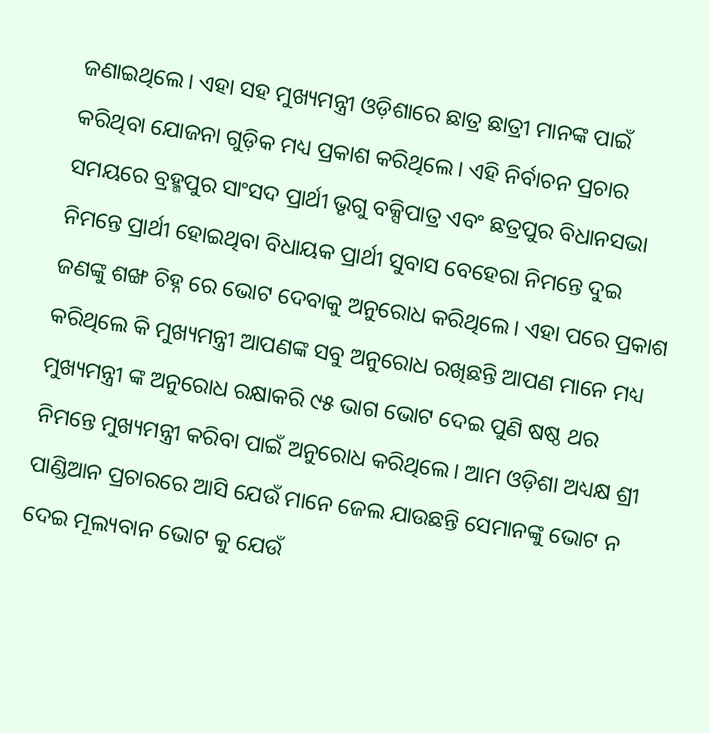ଜଣାଇଥିଲେ। ଏହା ସହ ମୁଖ୍ୟମନ୍ତ୍ରୀ ଓଡ଼ିଶାରେ ଛାତ୍ର ଛାତ୍ରୀ ମାନଙ୍କ ପାଇଁ କରିଥିବା ଯୋଜନା ଗୁଡ଼ିକ ମଧ୍ୟ ପ୍ରକାଶ କରିଥିଲେ। ଏହି ନିର୍ବାଚନ ପ୍ରଚାର ସମୟରେ ବ୍ରହ୍ମପୁର ସାଂସଦ ପ୍ରାର୍ଥୀ ଭୃଗୁ ବକ୍ସିପାତ୍ର ଏବଂ ଛତ୍ରପୁର ବିଧାନସଭା ନିମନ୍ତେ ପ୍ରାର୍ଥୀ ହୋଇଥିବା ବିଧାୟକ ପ୍ରାର୍ଥୀ ସୁବାସ ବେହେରା ନିମନ୍ତେ ଦୁଇ ଜଣଙ୍କୁ ଶଙ୍ଖ ଚିହ୍ନ ରେ ଭୋଟ ଦେବାକୁ ଅନୁରୋଧ କରିଥିଲେ। ଏହା ପରେ ପ୍ରକାଶ କରିଥିଲେ କି ମୁଖ୍ୟମନ୍ତ୍ରୀ ଆପଣଙ୍କ ସବୁ ଅନୁରୋଧ ରଖିଛନ୍ତି ଆପଣ ମାନେ ମଧ୍ୟ ମୁଖ୍ୟମନ୍ତ୍ରୀ ଙ୍କ ଅନୁରୋଧ ରକ୍ଷାକରି ୯୫ ଭାଗ ଭୋଟ ଦେଇ ପୁଣି ଷଷ୍ଠ ଥର ନିମନ୍ତେ ମୁଖ୍ୟମନ୍ତ୍ରୀ କରିବା ପାଇଁ ଅନୁରୋଧ କରିଥିଲେ। ଆମ ଓଡ଼ିଶା ଅଧ୍ୟକ୍ଷ ଶ୍ରୀ ପାଣ୍ଡିଆନ ପ୍ରଚାରରେ ଆସି ଯେଉଁ ମାନେ ଜେଲ ଯାଉଛନ୍ତି ସେମାନଙ୍କୁ ଭୋଟ ନ ଦେଇ ମୂଲ୍ୟବାନ ଭୋଟ କୁ ଯେଉଁ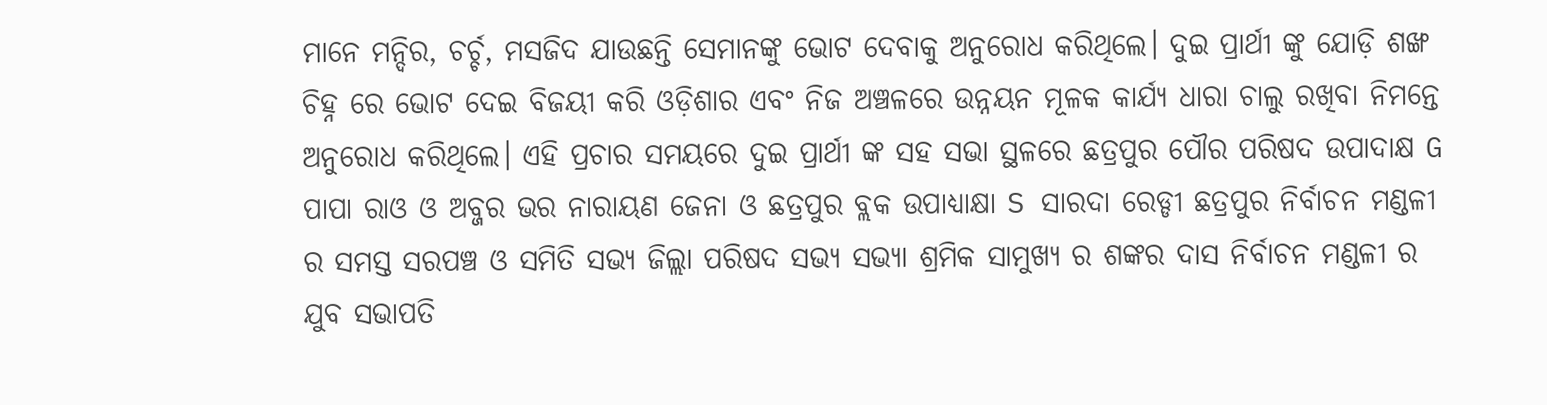ମାନେ ମନ୍ଦିର, ଚର୍ଚ୍ଚ, ମସଜିଦ ଯାଉଛନ୍ତି ସେମାନଙ୍କୁ ଭୋଟ ଦେବାକୁ ଅନୁରୋଧ କରିଥିଲେ। ଦୁଇ ପ୍ରାର୍ଥୀ ଙ୍କୁ ଯୋଡ଼ି ଶଙ୍ଖ ଚିହ୍ନ ରେ ଭୋଟ ଦେଇ ବିଜୟୀ କରି ଓଡ଼ିଶାର ଏବଂ ନିଜ ଅଞ୍ଚଳରେ ଉନ୍ନୟନ ମୂଳକ କାର୍ଯ୍ୟ ଧାରା ଚାଲୁ ରଖିବା ନିମନ୍ତେ ଅନୁରୋଧ କରିଥିଲେ। ଏହି ପ୍ରଚାର ସମୟରେ ଦୁଇ ପ୍ରାର୍ଥୀ ଙ୍କ ସହ ସଭା ସ୍ଥଳରେ ଛତ୍ରପୁର ପୌର ପରିଷଦ ଉପାଦାକ୍ଷ G ପାପା ରାଓ ଓ ଅବ୍ଜର ଭର ନାରାୟଣ ଜେନା ଓ ଛତ୍ରପୁର ବ୍ଲକ ଉପାଧ୍ୟାକ୍ଷା S ସାରଦା ରେଡ୍ଡୀ ଛତ୍ରପୁର ନିର୍ବାଚନ ମଣ୍ଡଳୀ ର ସମସ୍ତ ସରପଞ୍ଚ ଓ ସମିତି ସଭ୍ୟ ଜିଲ୍ଲା ପରିଷଦ ସଭ୍ୟ ସଭ୍ୟା ଶ୍ରମିକ ସାମୁଖ୍ୟ ର ଶଙ୍କର ଦାସ ନିର୍ବାଚନ ମଣ୍ଡଳୀ ର ଯୁବ ସଭାପତି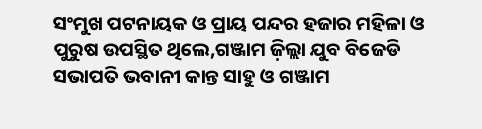ସଂମୁଖ ପଟନାୟକ ଓ ପ୍ରାୟ ପନ୍ଦର ହଜାର ମହିଳା ଓ ପୁରୁଷ ଉପସ୍ଥିତ ଥିଲେ,ଗଞ୍ଜାମ ଜ଼ିଲ୍ଲା ଯୁବ ବିଜେଡି ସଭାପତି ଭବାନୀ କାନ୍ତ ସାହୁ ଓ ଗଞ୍ଜାମ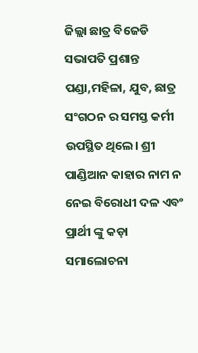ଜିଲ୍ଲା ଛାତ୍ର ବିଜେଡି ସଭାପତି ପ୍ରଶାନ୍ତ ପଣ୍ଡା,ମହିଳା, ଯୁବ, ଛାତ୍ର ସଂଗଠନ ର ସମସ୍ତ କର୍ମୀ ଉପସ୍ଥିତ ଥିଲେ। ଶ୍ରୀ ପାଣ୍ଡିଆନ କାହାର ନାମ ନ ନେଇ ବିରୋଧୀ ଦଳ ଏବଂ ପ୍ରାର୍ଥୀ ଙ୍କୁ କଡ଼ା ସମାଲୋଚନା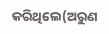କରିଥିଲେ(ଅରୁଣ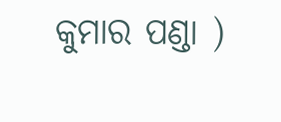କୁମାର ପଣ୍ଡା )